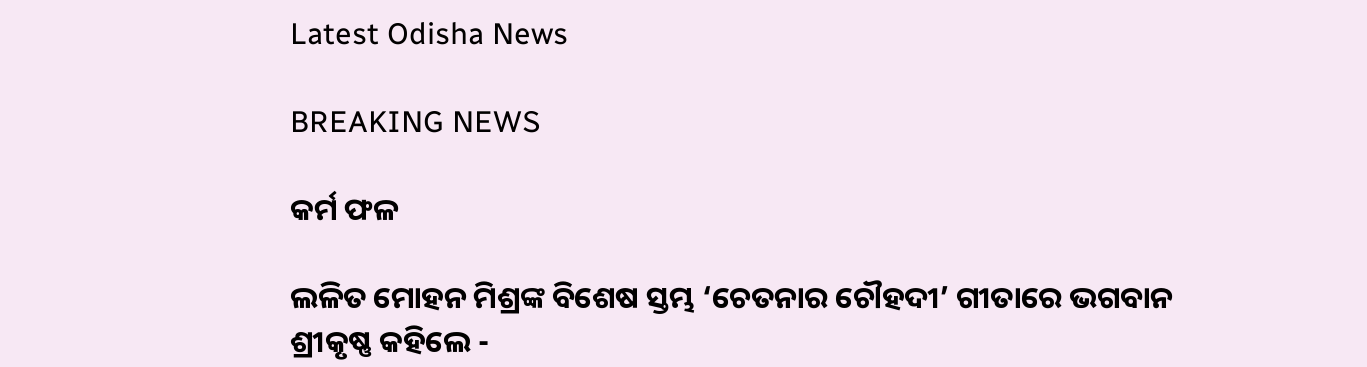Latest Odisha News

BREAKING NEWS

କର୍ମ ଫଳ

ଲଳିତ ମୋହନ ମିଶ୍ରଙ୍କ ବିଶେଷ ସ୍ତମ୍ଭ ‘ଚେତନାର ଚୌହଦୀ’ ଗୀତାରେ ଭଗବାନ ଶ୍ରୀକୃଷ୍ଣ କହିଲେ -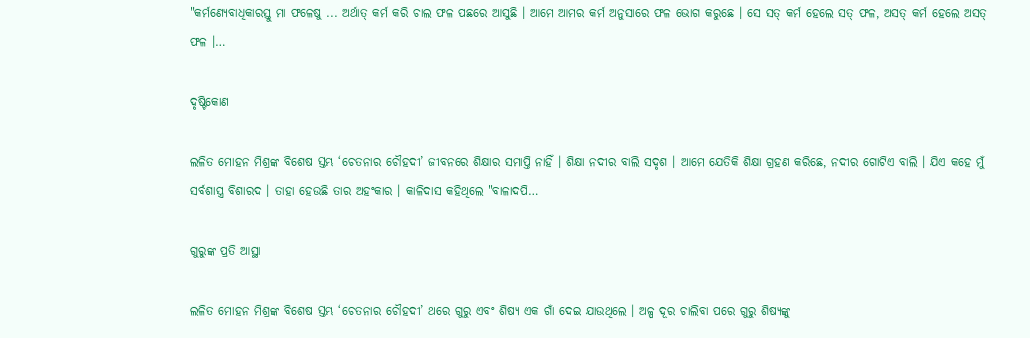"କର୍ମଣ୍ୟେବାଧିକାରସ୍ତୁ ମା ଫଳେଷୁ ... ଅର୍ଥାତ୍ କର୍ମ କରି ଚାଲ ଫଳ ପଛରେ ଆସୁଛି । ଆମେ ଆମର କର୍ମ ଅନୁସାରେ ଫଳ ଭୋଗ କରୁଛେ । ସେ ସତ୍ କର୍ମ ହେଲେ ସତ୍ ଫଳ, ଅସତ୍ କର୍ମ ହେଲେ ଅସତ୍ ଫଳ ।…

ଦୃଷ୍ଟିକୋଣ

ଲଳିତ ମୋହନ ମିଶ୍ରଙ୍କ ବିଶେଷ ସ୍ତମ୍ଭ ‘ଚେତନାର ଚୌହଦୀ’ ଜୀବନରେ ଶିକ୍ଷାର ସମାପ୍ତି ନାହିଁ । ଶିକ୍ଷା ନଦୀର ବାଲି ସଦୃଶ । ଆମେ ଯେତିକି ଶିକ୍ଷା ଗ୍ରହଣ କରିଛେ, ନଦୀର ଗୋଟିଏ ବାଲି । ଯିଏ କହେ ମୁଁ ସର୍ବଶାସ୍ତ୍ର ବିଶାରଦ । ତାହା ହେଉଛି ତାର ଅହଂକାର । କାଳିଦାସ କହିଥିଲେ "ବାଳାଦପି…

ଗୁରୁଙ୍କ ପ୍ରତି ଆସ୍ଥା

ଲଳିତ ମୋହନ ମିଶ୍ରଙ୍କ ବିଶେଷ ସ୍ତମ୍ଭ ‘ଚେତନାର ଚୌହଦୀ’ ଥରେ ଗୁରୁ ଏବଂ ଶିଷ୍ୟ ଏକ ଗାଁ ଦେଇ ଯାଉଥିଲେ । ଅଳ୍ପ ଦୂର ଚାଲିବା ପରେ ଗୁରୁ ଶିଷ୍ୟଙ୍କୁ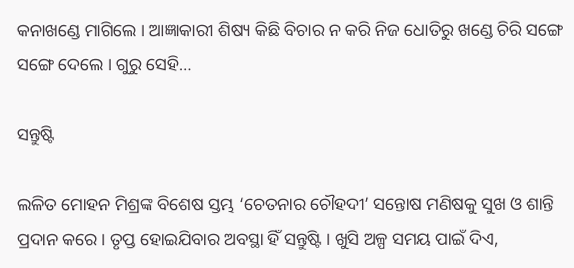କନାଖଣ୍ଡେ ମାଗିଲେ । ଆଜ୍ଞାକାରୀ ଶିଷ୍ୟ କିଛି ବିଚାର ନ କରି ନିଜ ଧୋତିରୁ ଖଣ୍ଡେ ଚିରି ସଙ୍ଗେ ସଙ୍ଗେ ଦେଲେ । ଗୁରୁ ସେହି…

ସନ୍ତୁଷ୍ଟି

ଲଳିତ ମୋହନ ମିଶ୍ରଙ୍କ ବିଶେଷ ସ୍ତମ୍ଭ ‘ଚେତନାର ଚୌହଦୀ’ ସନ୍ତୋଷ ମଣିଷକୁ ସୁଖ ଓ ଶାନ୍ତି ପ୍ରଦାନ କରେ । ତୃପ୍ତ ହୋଇଯିବାର ଅବସ୍ଥା ହିଁ ସନ୍ତୁଷ୍ଟି । ଖୁସି ଅଳ୍ପ ସମୟ ପାଇଁ ଦିଏ,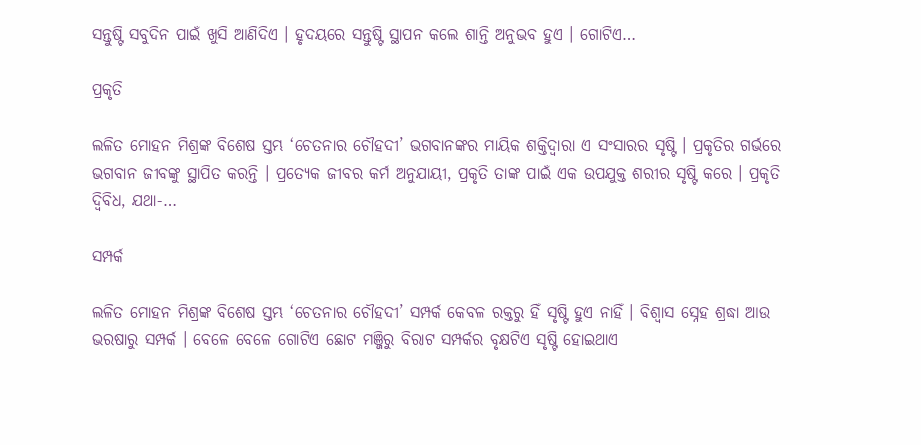ସନ୍ତୁଷ୍ଟି ସବୁଦିନ ପାଇଁ ଖୁସି ଆଣିଦିଏ । ହୃଦୟରେ ସନ୍ତୁଷ୍ଟି ସ୍ଥାପନ କଲେ ଶାନ୍ତି ଅନୁଭବ ହୁଏ । ଗୋଟିଏ…

ପ୍ରକୃତି

ଲଳିତ ମୋହନ ମିଶ୍ରଙ୍କ ବିଶେଷ ସ୍ତମ୍ଭ ‘ଚେତନାର ଚୌହଦୀ’ ଭଗବାନଙ୍କର ମାୟିକ ଶକ୍ତିଦ୍ୱାରା ଏ ସଂସାରର ସୃଷ୍ଟି । ପ୍ରକୃତିର ଗର୍ଭରେ ଭଗବାନ ଜୀବଙ୍କୁ ସ୍ଥାପିତ କରନ୍ତି । ପ୍ରତ୍ୟେକ ଜୀବର କର୍ମ ଅନୁଯାୟୀ, ପ୍ରକୃତି ତାଙ୍କ ପାଇଁ ଏକ ଉପଯୁକ୍ତ ଶରୀର ସୃଷ୍ଟି କରେ । ପ୍ରକୃତି ଦ୍ୱିବିଧ, ଯଥା-…

ସମ୍ପର୍କ

ଲଳିତ ମୋହନ ମିଶ୍ରଙ୍କ ବିଶେଷ ସ୍ତମ୍ଭ ‘ଚେତନାର ଚୌହଦୀ’ ସମ୍ପର୍କ କେବଳ ରକ୍ତରୁ ହିଁ ସୃଷ୍ଟି ହୁଏ ନାହିଁ । ବିଶ୍ୱାସ ସ୍ନେହ ଶ୍ରଦ୍ଧା ଆଉ ଭରଷାରୁ ସମ୍ପର୍କ । ବେଳେ ବେଳେ ଗୋଟିଏ ଛୋଟ ମଞ୍ଜିରୁ ବିରାଟ ସମ୍ପର୍କର ବୃକ୍ଷଟିଏ ସୃଷ୍ଟି ହୋଇଥାଏ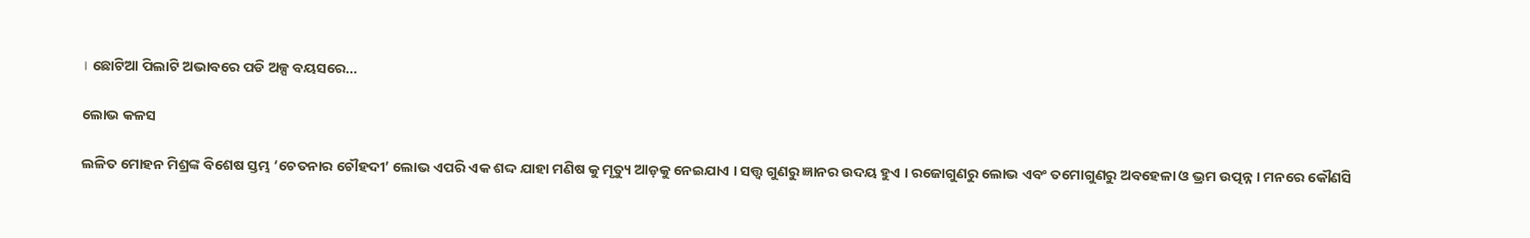। ଛୋଟିଆ ପିଲାଟି ଅଭାବରେ ପଡି ଅଳ୍ପ ବୟସରେ…

ଲୋଭ କଳସ

ଲଳିତ ମୋହନ ମିଶ୍ରଙ୍କ ବିଶେଷ ସ୍ତମ୍ଭ ‘ଚେତନାର ଚୌହଦୀ’ ଲୋଭ ଏପରି ଏକ ଶଦ୍ଦ ଯାହା ମଣିଷ କୁ ମୃତ୍ୟୁ ଆଡ଼କୁ ନେଇଯାଏ । ସତ୍ତ୍ୱ ଗୁଣରୁ ଜ୍ଞାନର ଉଦୟ ହୁଏ । ରଜୋଗୁଣରୁ ଲୋଭ ଏବଂ ତମୋଗୁଣରୁ ଅବହେଳା ଓ ଭ୍ରମ ଉତ୍ପନ୍ନ । ମନରେ କୌଣସି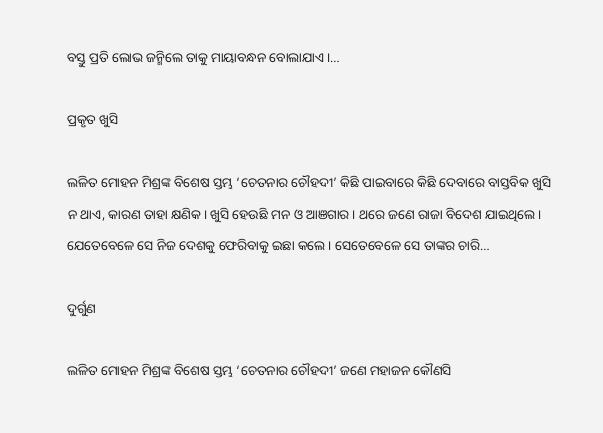ବସ୍ତୁ ପ୍ରତି ଲୋଭ ଜନ୍ମିଲେ ତାକୁ ମାୟାବନ୍ଧନ ବୋଲାଯାଏ ।…

ପ୍ରକୃତ ଖୁସି

ଲଳିତ ମୋହନ ମିଶ୍ରଙ୍କ ବିଶେଷ ସ୍ତମ୍ଭ ‘ଚେତନାର ଚୌହଦୀ’ କିଛି ପାଇବାରେ କିଛି ଦେବାରେ ବାସ୍ତବିକ ଖୁସି ନ ଥାଏ, କାରଣ ତାହା କ୍ଷଣିକ । ଖୁସି ହେଉଛି ମନ ଓ ଆଞଗାର । ଥରେ ଜଣେ ରାଜା ବିଦେଶ ଯାଇଥିଲେ । ଯେତେବେଳେ ସେ ନିଜ ଦେଶକୁ ଫେରିବାକୁ ଇଛା କଲେ । ସେତେବେଳେ ସେ ତାଙ୍କର ଚାରି…

ଦୁର୍ଗୁଣ

ଲଳିତ ମୋହନ ମିଶ୍ରଙ୍କ ବିଶେଷ ସ୍ତମ୍ଭ ‘ଚେତନାର ଚୌହଦୀ’ ଜଣେ ମହାଜନ କୌଣସି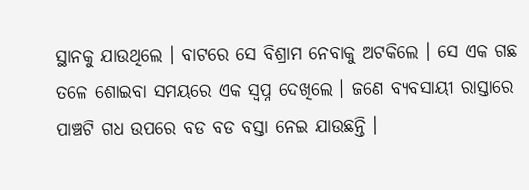ସ୍ଥାନକୁ ଯାଉଥିଲେ । ବାଟରେ ସେ ବିଶ୍ରାମ ନେବାକୁ ଅଟକିଲେ । ସେ ଏକ ଗଛ ତଳେ ଶୋଇବା ସମୟରେ ଏକ ସ୍ୱପ୍ନ ଦେଖିଲେ । ଜଣେ ବ୍ୟବସାୟୀ ରାସ୍ତାରେ ପାଞ୍ଚଟି ଗଧ ଉପରେ ବଡ ବଡ ବସ୍ତା ନେଇ ଯାଉଛନ୍ତି ।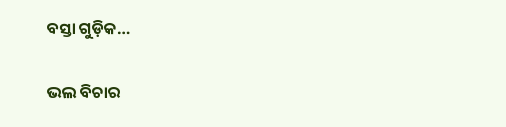ବସ୍ତା ଗୁଡ଼ିକ…

ଭଲ ବିଚାର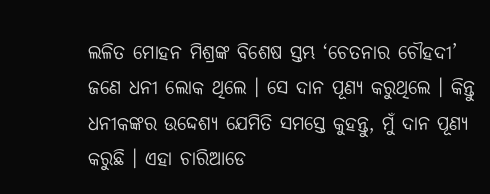ଲଳିତ ମୋହନ ମିଶ୍ରଙ୍କ ବିଶେଷ ସ୍ତମ୍ଭ ‘ଚେତନାର ଚୌହଦୀ’ ଜଣେ ଧନୀ ଲୋକ ଥିଲେ । ସେ ଦାନ ପୂଣ୍ୟ କରୁଥିଲେ । କିନ୍ତୁ ଧନୀକଙ୍କର ଉଦ୍ଦେଶ୍ୟ ଯେମିତି ସମସ୍ତେ କୁହନ୍ତୁ, ମୁଁ ଦାନ ପୂଣ୍ୟ କରୁଛି । ଏହା ଚାରିଆଡେ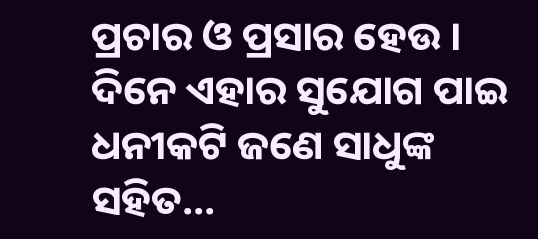ପ୍ରଚାର ଓ ପ୍ରସାର ହେଉ । ଦିନେ ଏହାର ସୁଯୋଗ ପାଇ ଧନୀକଟି ଜଣେ ସାଧୁଙ୍କ ସହିତ…